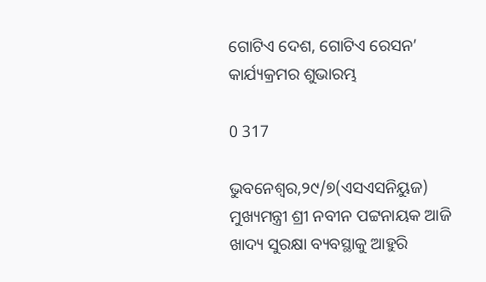ଗୋଟିଏ ଦେଶ, ଗୋଟିଏ ରେସନ’ କାର୍ଯ୍ୟକ୍ରମର ଶୁଭାରମ୍ଭ

0 317

ଭୁବନେଶ୍ୱର,୨୯/୭(ଏସଏସନିୟୁଜ) ମୁଖ୍ୟମନ୍ତ୍ରୀ ଶ୍ରୀ ନବୀନ ପଟ୍ଟନାୟକ ଆଜି ଖାଦ୍ୟ ସୁରକ୍ଷା ବ୍ୟବସ୍ଥାକୁ ଆହୁରି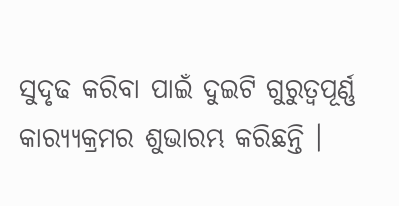ସୁଦୃଢ କରିବା ପାଇଁ ଦୁଇଟି ଗୁରୁତ୍ବପୂର୍ଣ୍ଣ କାର‌୍ୟ୍ୟକ୍ରମର ଶୁଭାରମ୍ଭ କରିଛନ୍ତି ।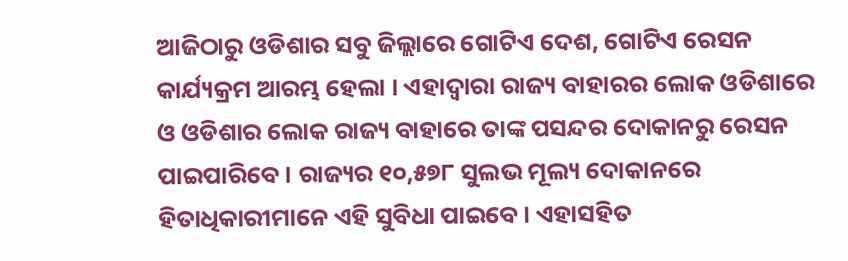ଆଜିଠାରୁ ଓଡିଶାର ସବୁ ଜିଲ୍ଲାରେ ଗୋଟିଏ ଦେଶ, ଗୋଟିଏ ରେସନ କାର୍ଯ୍ୟକ୍ରମ ଆରମ୍ଭ ହେଲା । ଏହାଦ୍ବାରା ରାଜ୍ୟ ବାହାରର ଲୋକ ଓଡିଶାରେ ଓ ଓଡିଶାର ଲୋକ ରାଜ୍ୟ ବାହାରେ ତାଙ୍କ ପସନ୍ଦର ଦୋକାନରୁ ରେସନ ପାଇପାରିବେ। ରାଜ୍ୟର ୧୦,୫୭୮ ସୁଲଭ ମୂଲ୍ୟ ଦୋକାନରେ ହିତାଧିକାରୀମାନେ ଏହି ସୁବିଧା ପାଇବେ। ଏହାସହିତ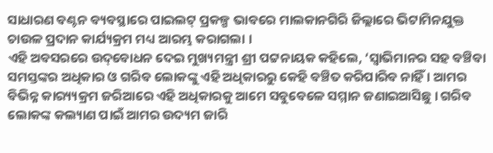ସାଧାରଣ ବଣ୍ଟନ ବ୍ୟବସ୍ଥାରେ ପାଇଲଟ୍ ପ୍ରକଳ୍ପ ଭାବରେ ମାଲକାନଗିରି ଜିଲ୍ଲାରେ ଭିଟାମିନଯୁକ୍ତ ଚାଉଳ ପ୍ରଦାନ କାର୍ଯ୍ୟକ୍ରମ ମଧ୍ୟ ଆରମ୍ଭ କରାଗଲା ।
ଏହି ଅବସରରେ ଉଦ୍‌ବୋଧନ ଦେଇ ମୁଖ୍ୟମନ୍ତ୍ରୀ ଶ୍ରୀ ପଟ୍ଟନାୟକ କହିଲେ, ‘ସ୍ବାଭିମାନର ସହ ବଞ୍ଚିବା ସମସ୍ତଙ୍କର ଅଧିକାର ଓ ଗରିବ ଲୋକଙ୍କୁ ଏହି ଅଧିକାରରୁ କେହି ବଞ୍ଚିତ କରିପାରିବ ନାହିଁ । ଆମର ବିଭିନ୍ନ କାର‌୍ୟ୍ୟକ୍ରମ ଜରିଆରେ ଏହି ଅଧିକାରକୁ ଆମେ ସବୁବେଳେ ସମ୍ମାନ ଜଣାଇଆସିଛୁ । ଗରିବ ଲୋକଙ୍କ କଲ୍ୟାଣ ପାଇଁ ଆମର ଉଦ୍ୟମ ଜାରି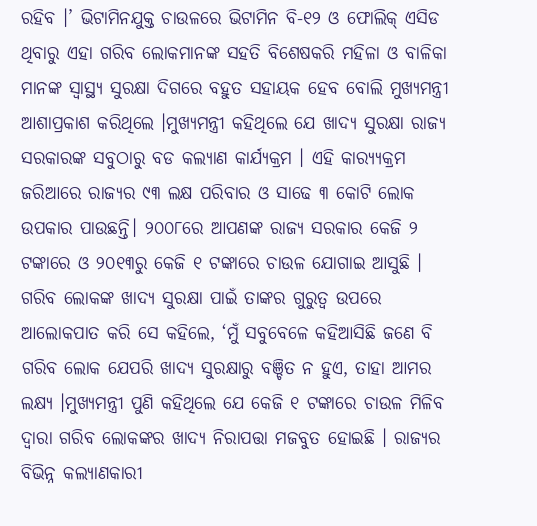ରହିବ ।’ ଭିଟାମିନଯୁକ୍ତ ଚାଉଳରେ ଭିଟାମିନ ବି-୧୨ ଓ ଫୋଲିକ୍ ଏସିଡ ଥିବାରୁ ଏହା ଗରିବ ଲୋକମାନଙ୍କ ସହତି ବିଶେଷକରି ମହିଳା ଓ ବାଳିକା ମାନଙ୍କ ସ୍ବାସ୍ଥ୍ୟ ସୁରକ୍ଷା ଦିଗରେ ବହୁତ ସହାୟକ ହେବ ବୋଲି ମୁଖ୍ୟମନ୍ତ୍ରୀ ଆଶାପ୍ରକାଶ କରିଥିଲେ ।ମୁଖ୍ୟମନ୍ତ୍ରୀ କହିଥିଲେ ଯେ ଖାଦ୍ୟ ସୁରକ୍ଷା ରାଜ୍ୟ ସରକାରଙ୍କ ସବୁଠାରୁ ବଡ କଲ୍ୟାଣ କାର୍ଯ୍ୟକ୍ରମ । ଏହି କାର‌୍ୟ୍ୟକ୍ରମ ଜରିଆରେ ରାଜ୍ୟର ୯୩ ଲକ୍ଷ ପରିବାର ଓ ସାଢେ ୩ କୋଟି ଲୋକ ଉପକାର ପାଉଛନ୍ତି। ୨୦୦୮ରେ ଆପଣଙ୍କ ରାଜ୍ୟ ସରକାର କେଜି ୨ ଟଙ୍କାରେ ଓ ୨୦୧୩ରୁ କେଜି ୧ ଟଙ୍କାରେ ଚାଉଳ ଯୋଗାଇ ଆସୁଛି । ଗରିବ ଲୋକଙ୍କ ଖାଦ୍ୟ ସୁରକ୍ଷା ପାଇଁ ତାଙ୍କର ଗୁରୁତ୍ବ ଉପରେ ଆଲୋକପାତ କରି ସେ କହିଲେ, ‘ମୁଁ ସବୁବେଳେ କହିଆସିଛି ଜଣେ ବି ଗରିବ ଲୋକ ଯେପରି ଖାଦ୍ୟ ସୁରକ୍ଷାରୁ ବଞ୍ଚିତ ନ ହୁଏ, ତାହା ଆମର ଲକ୍ଷ୍ୟ ।ମୁଖ୍ୟମନ୍ତ୍ରୀ ପୁଣି କହିଥିଲେ ଯେ କେଜି ୧ ଟଙ୍କାରେ ଚାଉଳ ମିଳିବ ଦ୍ବାରା ଗରିବ ଲୋକଙ୍କର ଖାଦ୍ୟ ନିରାପତ୍ତା ମଜବୁତ ହୋଇଛି । ରାଜ୍ୟର ବିଭିନ୍ନ କଲ୍ୟାଣକାରୀ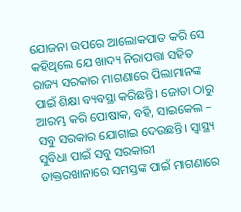ଯୋଜନା ଉପରେ ଆଲୋକପାତ କରି ସେ କହିଥିଲେ ଯେ ଖାଦ୍ୟ ନିରାପତ୍ତା ସହିତ ରାଜ୍ୟ ସରକାର ମାଗଣାରେ ପିଲାମାନଙ୍କ ପାଇଁ ଶିକ୍ଷା ବ୍ୟବସ୍ଥା କରିଛନ୍ତି। ଜୋତା ଠାରୁ ଆରମ୍ଭ କରି ପୋଷାକ, ବହି, ସାଇକେଲ – ସବୁ ସରକାର ଯୋଗାଇ ଦେଉଛନ୍ତି। ସ୍ବାସ୍ଥ୍ୟ ସୁବିଧା ପାଇଁ ସବୁ ସରକାରୀ ଡାକ୍ତରଖାନାରେ ସମସ୍ତଙ୍କ ପାଇଁ ମାଗଣାରେ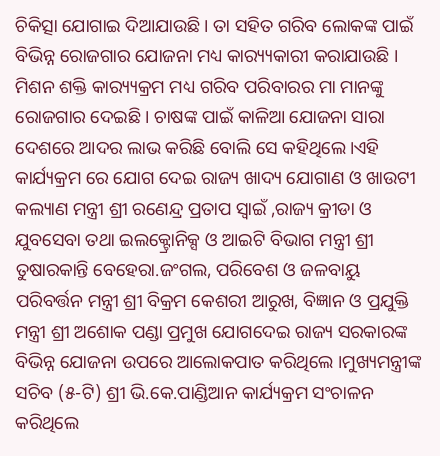ଚିକିତ୍ସା ଯୋଗାଇ ଦିଆଯାଉଛି । ତା ସହିତ ଗରିବ ଲୋକଙ୍କ ପାଇଁ ବିଭିନ୍ନ ରୋଜଗାର ଯୋଜନା ମଧ୍ୟ କାର‌୍ୟ୍ୟକାରୀ କରାଯାଉଛି । ମିଶନ ଶକ୍ତି କାର‌୍ୟ୍ୟକ୍ରମ ମଧ୍ୟ ଗରିବ ପରିବାରର ମା ମାନଙ୍କୁ ରୋଜଗାର ଦେଇଛି । ଚାଷଙ୍କ ପାଇଁ କାଳିଆ ଯୋଜନା ସାରା ଦେଶରେ ଆଦର ଲାଭ କରିଛି ବୋଲି ସେ କହିଥିଲେ।ଏହି କାର୍ଯ୍ୟକ୍ରମ ରେ ଯୋଗ ଦେଇ ରାଜ୍ୟ ଖାଦ୍ୟ ଯୋଗାଣ ଓ ଖାଉଟୀ କଲ୍ୟାଣ ମନ୍ତ୍ରୀ ଶ୍ରୀ ରଣେନ୍ଦ୍ର ପ୍ରତାପ ସ୍ବାଇଁ ,ରାଜ୍ୟ କ୍ରୀଡା ଓ ଯୁବସେବା ତଥା ଇଲକ୍ଟ୍ରୋନିକ୍ସ ଓ ଆଇଟି ବିଭାଗ ମନ୍ତ୍ରୀ ଶ୍ରୀ ତୁଷାରକାନ୍ତି ବେହେରା.ଜଂଗଲ, ପରିବେଶ ଓ ଜଳବାୟୁ ପରିବର୍ତ୍ତନ ମନ୍ତ୍ରୀ ଶ୍ରୀ ବିକ୍ରମ କେଶରୀ ଆରୁଖ, ବିଜ୍ଞାନ ଓ ପ୍ରଯୁକ୍ତି ମନ୍ତ୍ରୀ ଶ୍ରୀ ଅଶୋକ ପଣ୍ଡା ପ୍ରମୁଖ ଯୋଗଦେଇ ରାଜ୍ୟ ସରକାରଙ୍କ ବିଭିନ୍ନ ଯୋଜନା ଉପରେ ଆଲୋକପାତ କରିଥିଲେ ।ମୁଖ୍ୟମନ୍ତ୍ରୀଙ୍କ ସଚିବ (୫-ଟି) ଶ୍ରୀ ଭି.କେ.ପାଣ୍ଡିଆନ କାର୍ଯ୍ୟକ୍ରମ ସଂଚାଳନ କରିଥିଲେ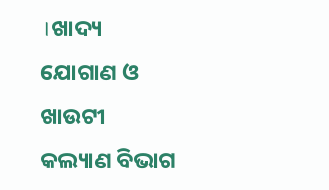।ଖାଦ୍ୟ ଯୋଗାଣ ଓ ଖାଉଟୀ କଲ୍ୟାଣ ବିଭାଗ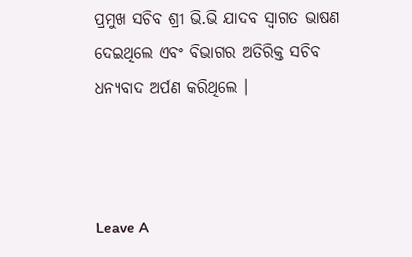ପ୍ରମୁଖ ସଚିବ ଶ୍ରୀ ଭି.ଭି ଯାଦବ ସ୍ବାଗତ ଭାଷଣ ଦେଇଥିଲେ ଏବଂ ବିଭାଗର ଅତିରିକ୍ତ ସଚିବ ଧନ୍ୟବାଦ ଅର୍ପଣ କରିଥିଲେ ।



Leave A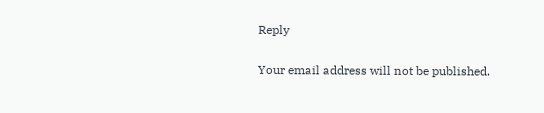Reply

Your email address will not be published.